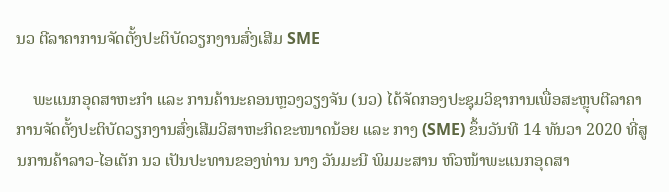ນວ ຕີລາຄາການຈັດຕັ້ງປະຕິບັດວຽກງານສົ່ງເສີມ SME

    ພະແນກອຸດສາຫະກຳ ແລະ ການຄ້ານະຄອນຫຼວງວຽງຈັນ (ນວ) ໄດ້ຈັດກອງປະຊຸມວິຊາການເພື່ອສະຫຼຸບຕີລາຄາການຈັດຕັ້ງປະຕິບັດວຽກງານສົ່ງເສີມວິສາຫະກິດຂະໜາດນ້ອຍ ແລະ ກາງ (SME) ຂຶ້ນວັນທີ 14 ທັນວາ 2020 ທີ່ສູນການຄ້າລາວ-ໄອເຕັກ ນວ ເປັນປະທານຂອງທ່ານ ນາງ ວັນມະນີ ພິມມະສານ ຫົວໜ້າພະແນກອຸດສາ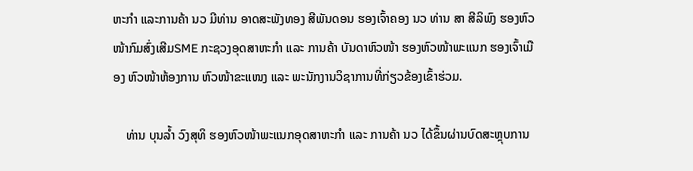ຫະກຳ ແລະການຄ້າ ນວ ມີທ່ານ ອາດສະພັງທອງ ສີພັນດອນ ຮອງເຈົ້າຄອງ ນວ ທ່ານ ສາ ສີລິພົງ ຮອງຫົວໜ້າກົມສົ່ງເສີມSME ກະຊວງອຸດສາຫະກຳ ແລະ ການຄ້າ ບັນດາຫົວໜ້າ ຮອງຫົວໜ້າພະແນກ ຮອງເຈົ້າເມືອງ ຫົວໜ້າຫ້ອງການ ຫົວໜ້າຂະແໜງ ແລະ ພະນັກງານວິຊາການທີ່ກ່ຽວຂ້ອງເຂົ້າຮ່ວມ.

    ທ່ານ ບຸນລໍ້າ ວົງສຸທິ ຮອງຫົວໜ້າພະແນກອຸດສາຫະກຳ ແລະ ການຄ້າ ນວ ໄດ້ຂຶ້ນຜ່ານບົດສະຫຼຸບການ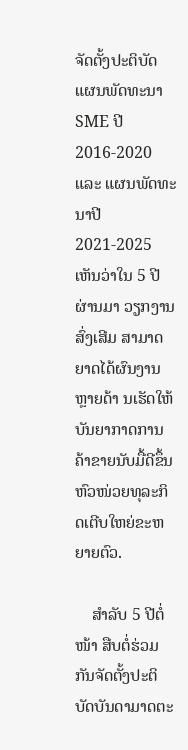ຈັດຕັ້ງປະຕິບັດແຜນພັດທະນາ SME ປີ 2016-2020 ແລະ ແຜນພັດທະນາປີ 2021-2025 ເຫັນວ່າໃນ 5 ປີຜ່ານມາ ວຽກງານສົ່ງເສີມ ສາມາດຍາດໄດ້ຜົນງານຫຼາຍດ້າ ນເຮັດໃຫ້ບັນຍາກາດການຄ້າຂາຍນັບມື້ດີຂຶ້ນ ຫົວໜ່ວຍທຸລະກິດເຕີບໃຫຍ່ຂະຫຍາຍຕົວ.

    ສຳລັບ 5 ປີຕໍ່ໜ້າ ສືບຕໍ່ຮ່ວມກັນຈັດຕັ້ງປະຕິບັດບັນດາມາດຕະ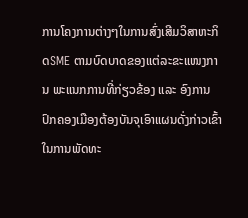ການໂຄງການຕ່າງໆໃນການສົ່ງເສີມວິສາຫະກິດSME ຕາມບົດບາດຂອງແຕ່ລະຂະແໜງການ ພະແນກການທີ່ກ່ຽວຂ້ອງ ແລະ ອົງການປົກຄອງເມືອງຕ້ອງບັນຈຸເອົາແຜນດັ່ງກ່າວເຂົ້າໃນການພັດທະ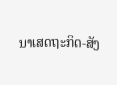ນາເສດຖະກິດ-ສັງ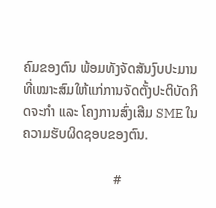ຄົມຂອງຕົນ ພ້ອມທັງຈັດສັນງົບປະມານທີ່ເໝາະສົມໃຫ້ແກ່ການຈັດຕັ້ງປະຕິບັດກິດຈະກຳ ແລະ ໂຄງການສົ່ງເສີມ SME ໃນຄວາມຮັບຜິດຊອບຂອງຕົນ.

                           #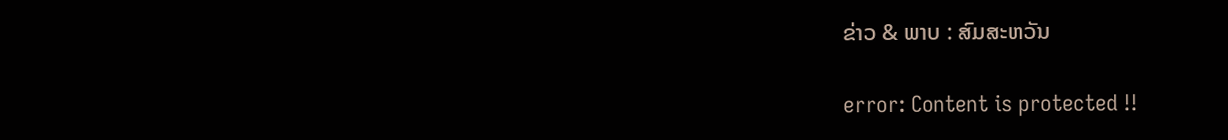ຂ່າວ & ພາບ : ສົມສະຫວັນ

error: Content is protected !!